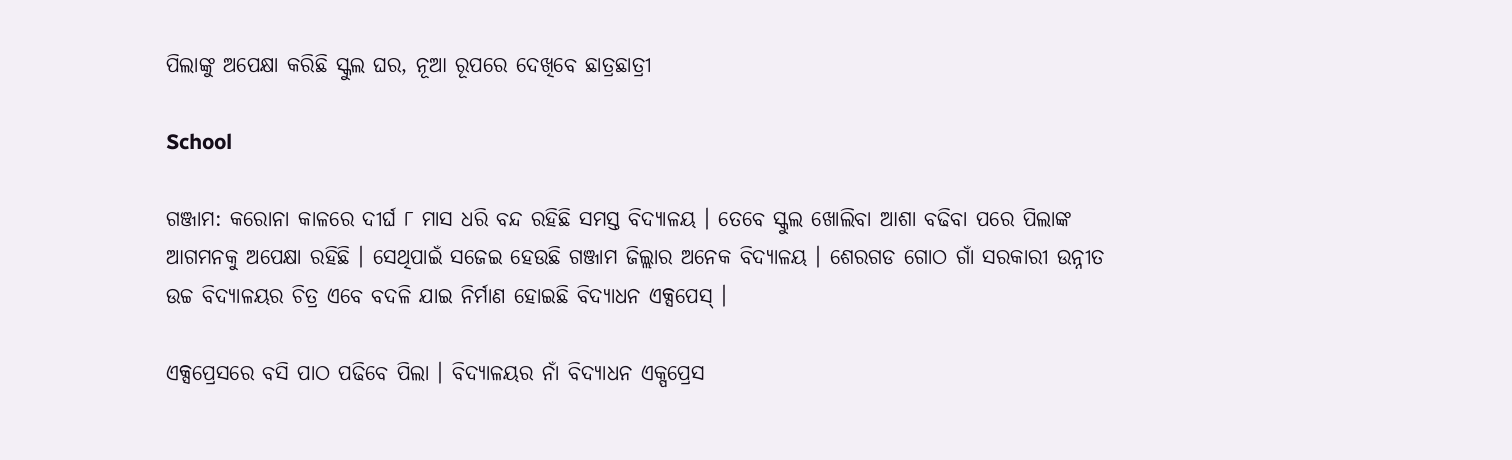ପିଲାଙ୍କୁ ଅପେକ୍ଷା କରିଛି ସ୍କୁଲ ଘର, ନୂଆ ରୂପରେ ଦେଖିବେ ଛାତ୍ରଛାତ୍ରୀ

School

ଗଞ୍ଜାମ: କରୋନା କାଳରେ ଦୀର୍ଘ ୮ ମାସ ଧରି ବନ୍ଦ ରହିଛି ସମସ୍ତ ବିଦ୍ୟାଳୟ । ତେବେ ସ୍କୁଲ ଖୋଲିବା ଆଶା ବଢିବା ପରେ ପିଲାଙ୍କ ଆଗମନକୁ ଅପେକ୍ଷା ରହିଛି । ସେଥିପାଇଁ ସଜେଇ ହେଉଛି ଗଞ୍ଜାମ ଜିଲ୍ଲାର ଅନେକ ବିଦ୍ୟାଳୟ । ଶେରଗଡ ଗୋଠ ଗାଁ ସରକାରୀ ଉନ୍ନୀତ ଉଚ୍ଚ ବିଦ୍ୟାଳୟର ଚିତ୍ର ଏବେ ବଦଳି ଯାଇ ନିର୍ମାଣ ହୋଇଛି ବିଦ୍ୟାଧନ ଏକ୍ସପେସ୍ ।

ଏକ୍ସପ୍ରେସରେ ବସି ପାଠ ପଢିବେ ପିଲା । ବିଦ୍ୟାଳୟର ନାଁ ବିଦ୍ୟାଧନ ଏକ୍ପପ୍ରେସ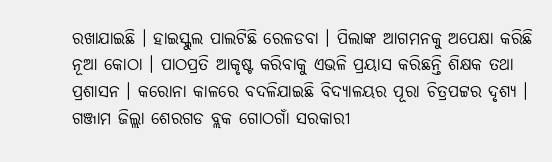ରଖାଯାଇଛି । ହାଇସ୍କୁଲ ପାଲଟିଛି ରେଳଡବା । ପିଲାଙ୍କ ଆଗମନକୁ ଅପେକ୍ଷା କରିଛି ନୂଆ କୋଠା । ପାଠପ୍ରତି ଆକୃଷ୍ଟ କରିବାକୁ ଏଭଳି ପ୍ରୟାସ କରିଛନ୍ତି ଶିକ୍ଷକ ତଥା ପ୍ରଶାସନ । କରୋନା କାଳରେ ବଦଳିଯାଇଛି ବିଦ୍ୟାଳୟର ପୂରା ଚିତ୍ରପଟ୍ଟର ଦୃଶ୍ୟ । ଗଞ୍ଜାମ ଜିଲ୍ଲା ଶେରଗଡ ବ୍ଲକ ଗୋଠଗାଁ ସରକାରୀ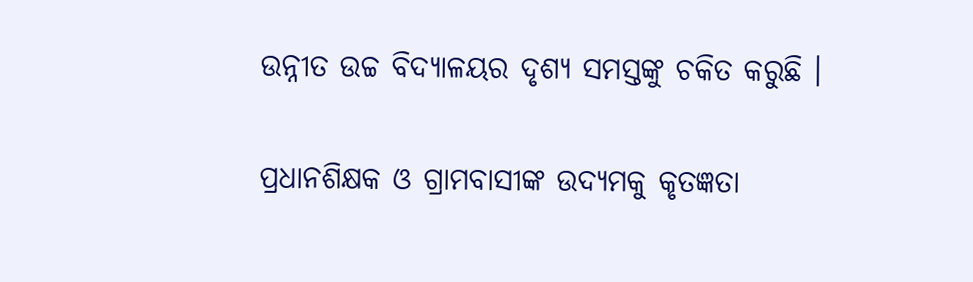ଉନ୍ନୀତ ଉଚ୍ଚ ବିଦ୍ୟାଳୟର ଦୃଶ୍ୟ ସମସ୍ତଙ୍କୁ ଚକିତ କରୁଛି ।

ପ୍ରଧାନଶିକ୍ଷକ ଓ ଗ୍ରାମବାସୀଙ୍କ ଉଦ୍ୟମକୁ କୃତଜ୍ଞତା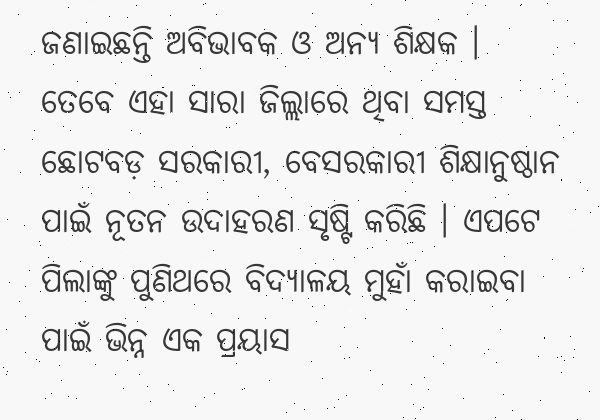ଜଣାଇଛନ୍ତି ଅବିଭାବକ ଓ ଅନ୍ୟ ଶିକ୍ଷକ । ତେବେ ଏହା ସାରା ଜିଲ୍ଲାରେ ଥିବା ସମସ୍ତ ଛୋଟବଡ଼ ସରକାରୀ, ବେସରକାରୀ ଶିକ୍ଷାନୁଷ୍ଠାନ ପାଇଁ ନୂତନ ଉଦାହରଣ ସୃଷ୍ଟି କରିଛି । ଏପଟେ ପିଲାଙ୍କୁ ପୁଣିଥରେ ବିଦ୍ୟାଳୟ ମୁହାଁ କରାଇବା ପାଇଁ ଭିନ୍ନ ଏକ ପ୍ରୟାସ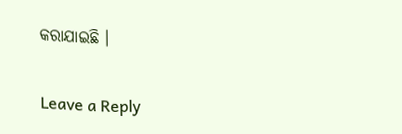କରାଯାଇଛି ।

Leave a Reply